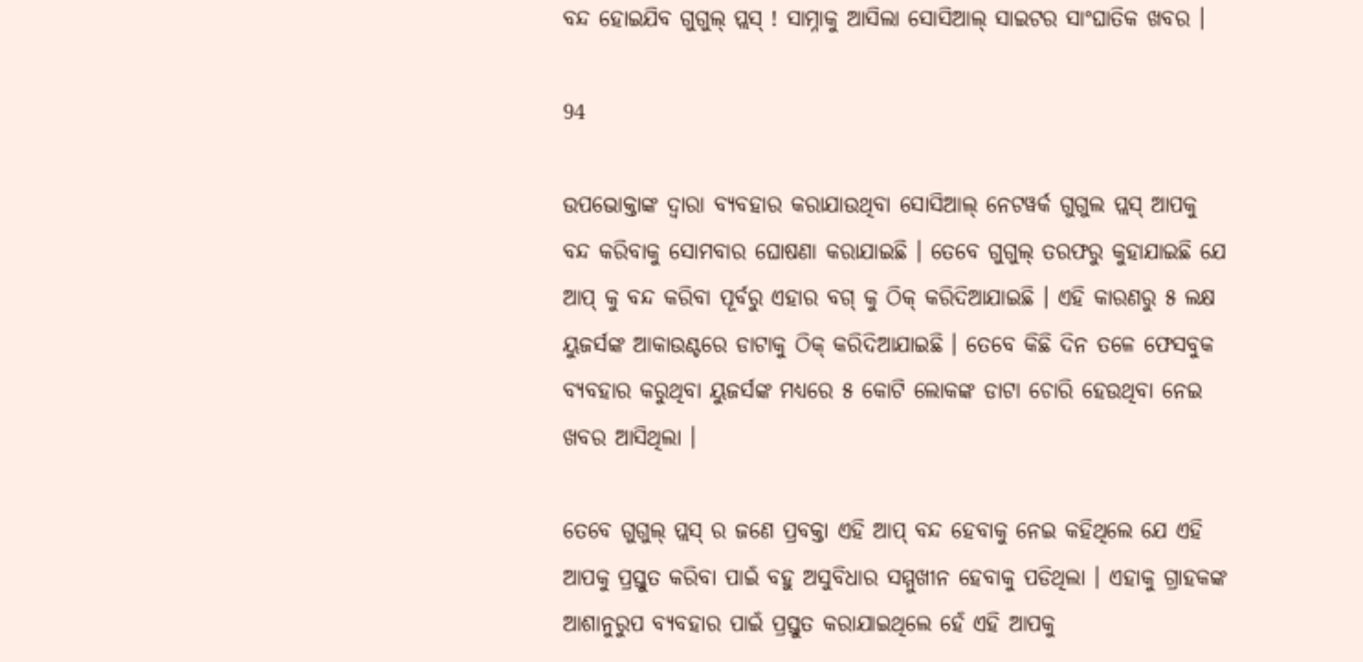ବନ୍ଦ ହୋଇଯିବ ଗୁଗୁଲ୍ ପ୍ଲସ୍ ! ସାମ୍ନାକୁ ଆସିଲା ସୋସିଆଲ୍ ସାଇଟର ସାଂଘାତିକ ଖବର ।

94

ଉପଭୋକ୍ତାଙ୍କ ଦ୍ୱାରା ବ୍ୟବହାର କରାଯାଉଥିବା ସୋସିଆଲ୍ ନେଟୱର୍କ ଗୁଗୁଲ ପ୍ଲସ୍ ଆପକୁ ବନ୍ଦ କରିବାକୁ ସୋମବାର ଘୋଷଣା କରାଯାଇଛି । ତେବେ ଗୁଗୁଲ୍ ତରଫରୁ କୁହାଯାଇଛି ଯେ ଆପ୍ କୁ ବନ୍ଦ କରିବା ପୂର୍ବରୁ ଏହାର ବଗ୍ କୁ ଠିକ୍ କରିଦିଆଯାଇଛି । ଏହି କାରଣରୁ ୫ ଲକ୍ଷ ୟୁଜର୍ସଙ୍କ ଆକାଉଣ୍ଟରେ ଡାଟାକୁ ଠିକ୍ କରିଦିଆଯାଇଛି । ତେବେ କିଛି ଦିନ ତଳେ ଫେସବୁକ ବ୍ୟବହାର କରୁଥିବା ୟୁଜର୍ସଙ୍କ ମଧ୍ୟରେ ୫ କୋଟି ଲୋକଙ୍କ ଡାଟା ଚୋରି ହେଉଥିବା ନେଇ ଖବର ଆସିଥିଲା ।

ତେବେ ଗୁଗୁଲ୍ ପ୍ଲସ୍ ର ଜଣେ ପ୍ରବକ୍ତା ଏହି ଆପ୍ ବନ୍ଦ ହେବାକୁ ନେଇ କହିଥିଲେ ଯେ ଏହି ଆପକୁ ପ୍ରସ୍ତୁତ କରିବା ପାଇଁ ବହୁ ଅସୁବିଧାର ସମ୍ମୁଖୀନ ହେବାକୁ ପଡିଥିଲା । ଏହାକୁ ଗ୍ରାହକଙ୍କ ଆଶାନୁରୁପ ବ୍ୟବହାର ପାଇଁ ପ୍ରସ୍ତୁତ କରାଯାଇଥିଲେ ହେଁ ଏହି ଆପକୁ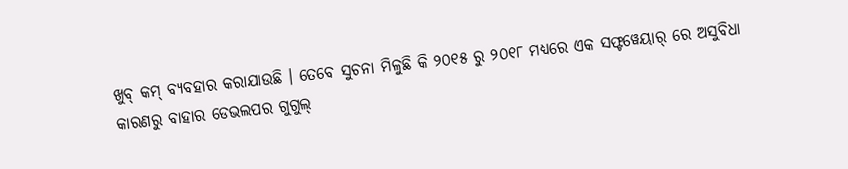ଖୁବ୍ କମ୍ ବ୍ୟବହାର କରାଯାଉଛି । ତେବେ ସୁଚନା ମିଳୁଛି କି ୨୦୧୫ ରୁ ୨୦୧୮ ମଧ୍ୟରେ ଏକ ସଫ୍ଟୱେୟାର୍ ରେ ଅସୁବିଧା କାରଣରୁ ବାହାର ଡେଭଲପର ଗୁଗୁଲ୍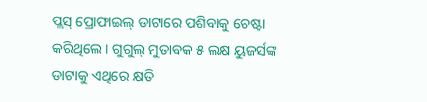ପ୍ଲସ୍ ପ୍ରୋଫାଇଲ୍ ଡାଟାରେ ପଶିବାକୁ ଚେଷ୍ଟା କରିଥିଲେ । ଗୁଗୁଲ୍ ମୁତାବକ ୫ ଲକ୍ଷ ୟୁଜର୍ସଙ୍କ ଡାଟାକୁ ଏଥିରେ କ୍ଷତି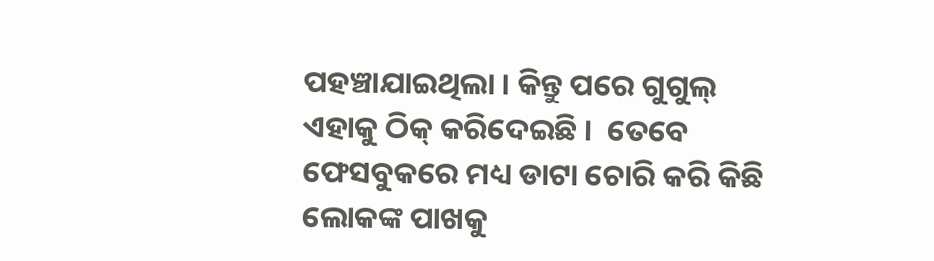ପହଞ୍ଚାଯାଇଥିଲା । କିନ୍ତୁ ପରେ ଗୁଗୁଲ୍ ଏହାକୁ ଠିକ୍ କରିଦେଇଛି ।  ତେବେ ଫେସବୁକରେ ମଧ୍ୟ ଡାଟା ଚୋରି କରି କିଛି ଲୋକଙ୍କ ପାଖକୁ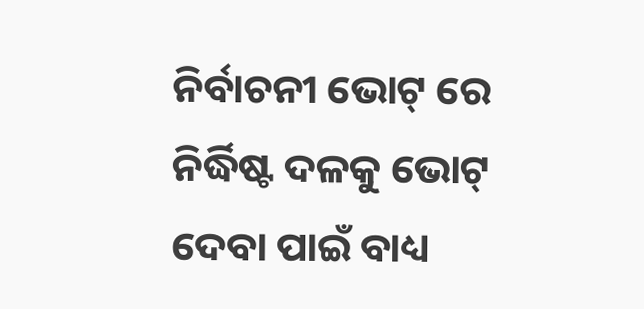ନିର୍ବାଚନୀ ଭୋଟ୍ ରେ ନିର୍ଦ୍ଧିଷ୍ଟ ଦଳକୁ ଭୋଟ୍ ଦେବା ପାଇଁ ବାଧ୍ୟ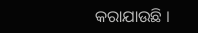କରାଯାଉଛି ।